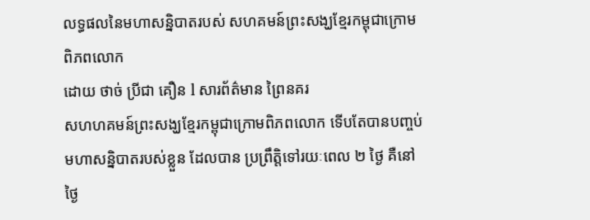លទ្ធផលនៃមហាសន្និបាតរបស់ សហគមន៍ព្រះសង្ឃខ្មែរកម្ពុជាក្រោមពិភពលោក
ដោយ ថាច់ ប្រីជា គឿន l សារព័ត៌មាន ព្រៃនគរ
សហហគមន៍ព្រះសង្ឃខ្មែរកម្ពុជាក្រោមពិភពលោក ទើបតែបានបញ្ចប់មហាសន្និបាតរបស់ខ្លួន ដែលបាន ប្រព្រឹត្តិទៅរយៈពេល ២ ថ្ងៃ គឺនៅថ្ងៃ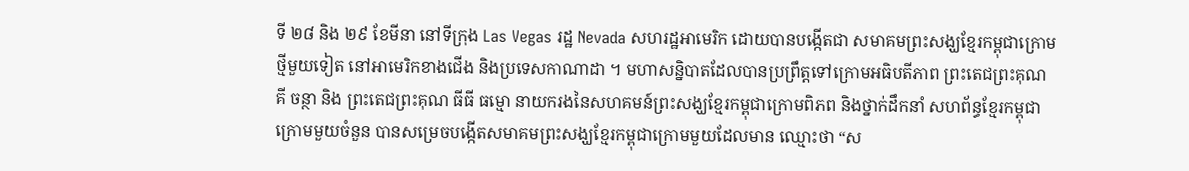ទី ២៨ និង ២៩ ខែមីនា នៅទីក្រុង Las Vegas រដ្ឋ Nevada សហរដ្ឋអាមេរិក ដោយបានបង្កើតជា សមាគមព្រះសង្ឃខ្មែរកម្ពុជាក្រោមថ្មីមួយទៀត នៅអាមេរិកខាងជើង និងប្រទេសកាណាដា ។ មហាសន្និបាតដែលបានប្រព្រឹត្តទៅក្រោមអធិបតីភាព ព្រះតេជព្រះគុណ គី ចន្ថា និង ព្រះតេជព្រះគុណ ធីធី ធម្មោ នាយករងនៃសហគមន៍ព្រះសង្ឃខ្មែរកម្ពុជាក្រោមពិភព និងថ្នាក់ដឹកនាំ សហព័ន្ធខ្មែរកម្ពុជាក្រោមមួយចំនួន បានសម្រេចបង្កើតសមាគមព្រះសង្ឃខ្មែរកម្ពុជាក្រោមមួយដែលមាន ឈ្មោះថា “ស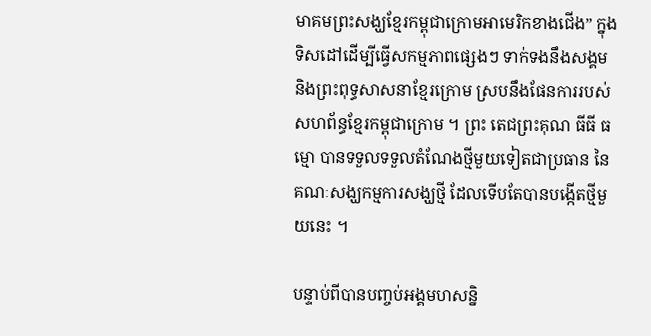មាគមព្រះសង្ឃខ្មែរកម្ពុជាក្រោមអាមេរិកខាងជើង” ក្នុងទិសដៅដើម្បីធ្វើសកម្មភាពផ្សេងៗ ទាក់ទងនឹងសង្គម និងព្រះពុទ្ធសាសនាខ្មែរក្រោម ស្របនឹងផែនការរបស់សហព័ន្ធខ្មែរកម្ពុជាក្រោម ។ ព្រះ តេជព្រះគុណ ធីធី ធម្មោ បានទទួលទទួលតំណែងថ្មីមួយទៀតជាប្រធាន នៃ គណៈសង្ឃកម្មការសង្ឃថ្មី ដែលទើបតែបានបង្កើតថ្មីមួយនេះ ។

បន្ទាប់ពីបានបញ្ចប់អង្គមហសន្និ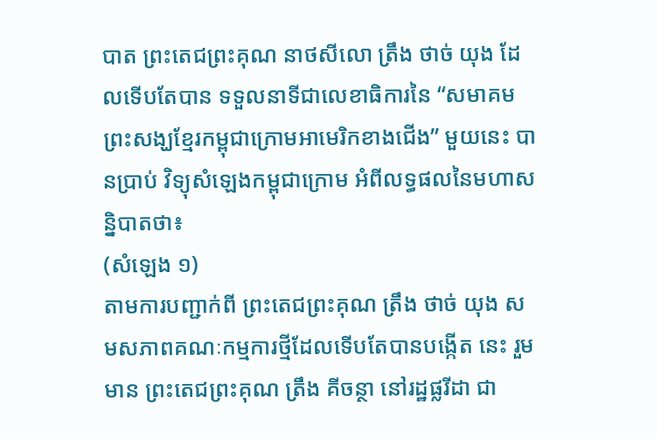បាត ព្រះតេជព្រះគុណ នាថសីលោ ត្រឹង ថាច់ យុង ដែលទើបតែបាន ទទួលនាទីជាលេខាធិការនៃ “សមាគមព្រះសង្ឃខ្មែរកម្ពុជាក្រោមអាមេរិកខាងជើង” មួយនេះ បានប្រាប់ វិទ្យុសំឡេងកម្ពុជាក្រោម អំពីលទ្ធផលនៃមហាសន្និបាតថា៖
(សំឡេង ១)
តាមការបញ្ជាក់ពី ព្រះតេជព្រះគុណ ត្រឹង ថាច់ យុង សមសភាពគណៈកម្មការថ្មីដែលទើបតែបានបង្កើត នេះ រួមមាន ព្រះតេជព្រះគុណ ត្រឹង គីចន្ថា នៅរដ្ឋផ្លរីដា ជា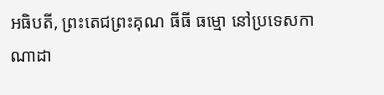អធិបតី, ព្រះតេជព្រះគុណ ធីធី ធម្មោ នៅប្រទេសកាណាដា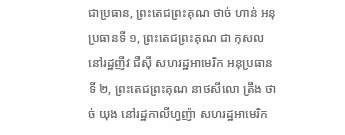ជាប្រធាន, ព្រះតេជព្រះគុណ ថាច់ ហាន់ អនុប្រធានទី ១, ព្រះតេជព្រះគុណ ជា កុសល នៅរដ្ឋញីវ ជឺស៊ី សហរដ្ឋអាមេរិក អនុប្រធានទី ២, ព្រះតេជព្រះគុណ នាថសីលោ ត្រឹង ថាច់ យុង នៅរដ្ឋកាលីហ្វញ៉ា សហរដ្ឋអាមេរិក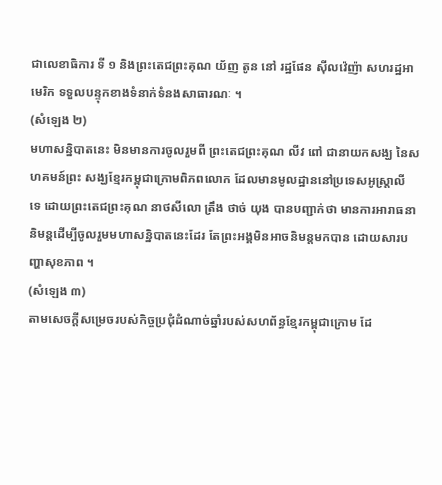ជាលេខាធិការ ទី ១ និងព្រះតេជព្រះគុណ យ័ញ តូន នៅ រដ្ឋផែន ស៊ីលវ៉េញ៉ា សហរដ្ឋអាមេរិក ទទួលបន្ទុកខាងទំនាក់ទំនងសាធារណៈ ។
(សំឡេង ២)
មហាសន្និបាតនេះ មិនមានការចូលរួមពី ព្រះតេជព្រះគុណ លីវ ពៅ ជានាយកសង្ឃ នៃសហគមន៍ព្រះ សង្ឃខ្មែរកម្ពុជាក្រោមពិភពលោក ដែលមានមូលដ្ឋាននៅប្រទេសអូស្ត្រាលី ទេ ដោយព្រះតេជព្រះគុណ នាថសីលោ ត្រឹង ថាច់ យុង បានបញ្ជាក់ថា មានការអារាធនានិមន្តដើម្បីចូលរួមមហាសន្និបាតនេះដែរ តែព្រះអង្គមិនអាចនិមន្តមកបាន ដោយសារបញ្ហាសុខភាព ។
(សំឡេង ៣)
តាមសេចក្ដីសម្រេចរបស់កិច្ចប្រជុំដំណាច់ឆ្នាំរបស់សហព័ន្ធខ្មែរកម្ពុជាក្រោម ដែ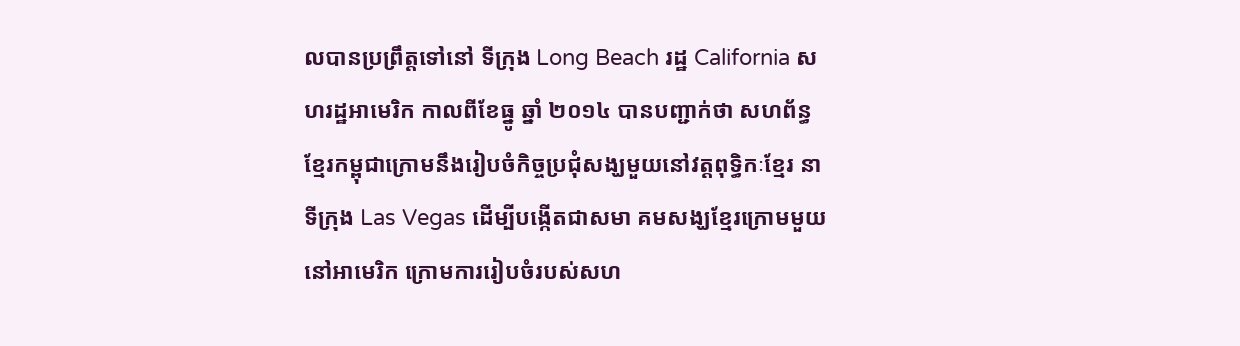លបានប្រព្រឹត្តទៅនៅ ទីក្រុង Long Beach រដ្ឋ California សហរដ្ឋអាមេរិក កាលពីខែធ្នូ ឆ្នាំ ២០១៤ បានបញ្ជាក់ថា សហព័ន្ធ ខ្មែរកម្ពុជាក្រោមនឹងរៀបចំកិច្ចប្រជុំសង្ឃមួយនៅវត្តពុទ្ធិកៈខ្មែរ នាទីក្រុង Las Vegas ដើម្បីបង្កើតជាសមា គមសង្ឃខ្មែរក្រោមមួយនៅអាមេរិក ក្រោមការរៀបចំរបស់សហ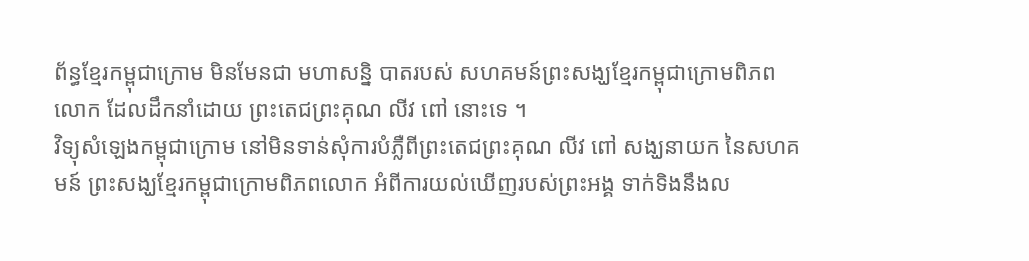ព័ន្ធខ្មែរកម្ពុជាក្រោម មិនមែនជា មហាសន្និ បាតរបស់ សហគមន៍ព្រះសង្ឃខ្មែរកម្ពុជាក្រោមពិភពលោក ដែលដឹកនាំដោយ ព្រះតេជព្រះគុណ លីវ ពៅ នោះទេ ។
វិទ្យុសំឡេងកម្ពុជាក្រោម នៅមិនទាន់សុំការបំភ្លឺពីព្រះតេជព្រះគុណ លីវ ពៅ សង្ឃនាយក នៃសហគមន៍ ព្រះសង្ឃខ្មែរកម្ពុជាក្រោមពិភពលោក អំពីការយល់ឃើញរបស់ព្រះអង្គ ទាក់ទិងនឹងល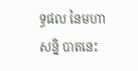ទ្ធផល នៃមហាសន្និ បាតនេះ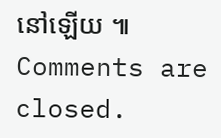នៅឡើយ ៕
Comments are closed.